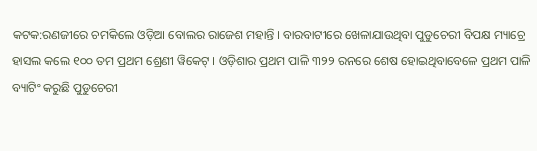କଟକ:ରଣଜୀରେ ଚମକିଲେ ଓଡ଼ିଆ ବୋଲର ରାଜେଶ ମହାନ୍ତି । ବାରବାଟୀରେ ଖେଳାଯାଉଥିବା ପୁଡୁଚେରୀ ବିପକ୍ଷ ମ୍ୟାଚ୍ରେ ହାସଲ କଲେ ୧୦୦ ତମ ପ୍ରଥମ ଶ୍ରେଣୀ ୱିକେଟ୍ । ଓଡ଼ିଶାର ପ୍ରଥମ ପାଳି ୩୨୨ ରନରେ ଶେଷ ହୋଇଥିବାବେଳେ ପ୍ରଥମ ପାଳି ବ୍ୟାଟିଂ କରୁଛି ପୁଡୁଚେରୀ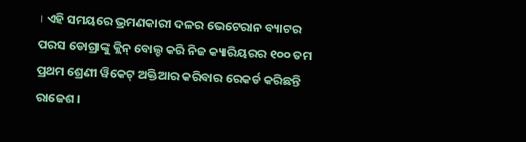। ଏହି ସମୟରେ ଭ୍ରମଣକାରୀ ଦଳର ଭେଟେରାନ ବ୍ୟାଟର ପରସ ଡୋଗ୍ରାଙ୍କୁ କ୍ଲିନ୍ ବୋଲ୍ଡ କରି ନିଜ କ୍ୟାରିୟରର ୧୦୦ ତମ ପ୍ରଥମ ଶ୍ରେଣୀ ୱିକେଟ୍ ଅକ୍ତିଆର କରିବାର ରେକର୍ଡ କରିଛନ୍ତି ରାଜେଶ ।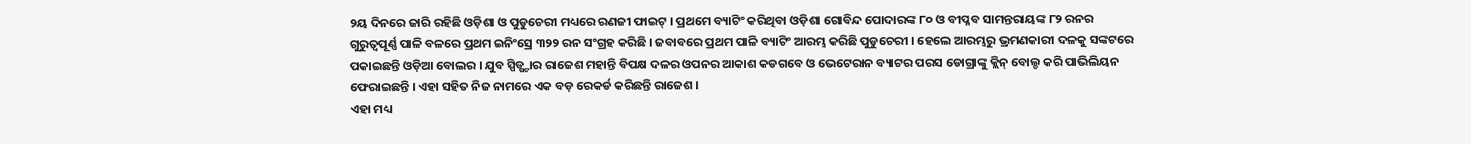୨ୟ ଦିନରେ ଜାରି ରହିଛି ଓଡ଼ିଶା ଓ ପୁଡୁଚେରୀ ମଧ୍ୟରେ ରଣଜୀ ଫାଇଟ୍ । ପ୍ରଥମେ ବ୍ୟାଟିଂ କରିଥିବା ଓଡ଼ିଶା ଗୋବିନ୍ଦ ପୋଦାରଙ୍କ ୮୦ ଓ ବୀପ୍ଳବ ସାମନ୍ତରାୟଙ୍କ ୮୨ ରନର ଗୁରୁତ୍ବପୂର୍ଣ୍ଣ ପାଳି ବଳରେ ପ୍ରଥମ ଇନିଂସ୍ରେ ୩୨୨ ରନ ସଂଗ୍ରହ କରିଛି । ଜବାବରେ ପ୍ରଥମ ପାଳି ବ୍ୟାଟିଂ ଆରମ୍ଭ କରିଛି ପୁଡୁଚେରୀ । ହେଲେ ଆରମ୍ଭରୁ ଭ୍ରମଣକାରୀ ଦଳକୁ ସଙ୍କଟରେ ପକାଇଛନ୍ତି ଓଡ଼ିଆ ବୋଲର । ଯୁବ ସ୍ପିଡ୍ଷ୍ଟାର ରାଜେଶ ମହାନ୍ତି ବିପକ୍ଷ ଦଳର ଓପନର ଆକାଶ କଡଗବେ ଓ ଭେଟେରାନ ବ୍ୟାଟର ପରସ ଡୋଗ୍ରାଙ୍କୁ କ୍ଲିନ୍ ବୋଲ୍ଡ କରି ପାଭିଲିୟନ ଫେରାଇଛନ୍ତି । ଏହା ସହିତ ନିଜ ନାମରେ ଏକ ବଡ଼ ରେକର୍ଡ କରିଛନ୍ତି ରାଜେଶ ।
ଏହା ମଧ୍ୟ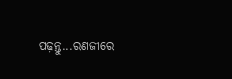ପଢ଼ନ୍ତୁ...ରଣଜୀରେ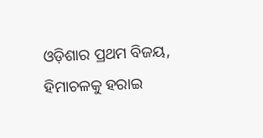ଓଡ଼ିଶାର ପ୍ରଥମ ବିଜୟ, ହିମାଚଳକୁ ହରାଇ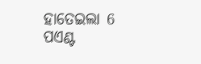ହାତେଇଲା 6 ପଏଣ୍ଟ